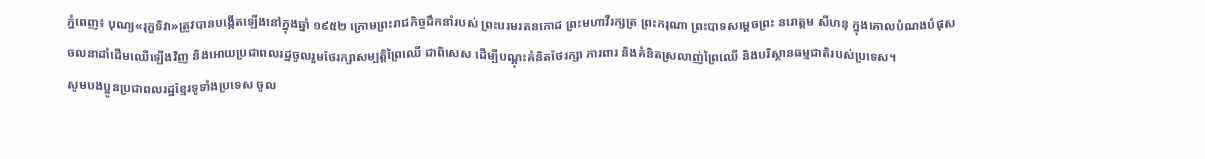ភ្នំពេញ៖ បុណ្យ«រុក្ខទិវា»ត្រូវបានបង្កើតឡើងនៅក្នុងឆ្នាំ ១៩៥២ ក្រោមព្រះរាជកិច្ចដឹកនាំរបស់ ព្រះបរមរតនកោដ ព្រះមហាវីរក្សត្រ ព្រះករុណា ព្រះបាទសម្តេចព្រះ នរោត្តម សីហនុ ក្នុងគោលបំណងបំផុសចលនាដាំដើមឈើឡើងវិញ និងអោយប្រជាពលរដ្ឋចូលរួមថែរក្សាសម្បត្ដិព្រៃឈើ ជាពិសេស ដើម្បីបណ្តុះគំនិតថែរក្សា ការពារ និងគំនិតស្រលាញ់ព្រៃឈើ និងបរិស្ថានធម្មជាតិរបស់ប្រទេស។
សូមបងប្អូនប្រជាពលរដ្ឋខ្មែរទូទាំងប្រទេស ចូល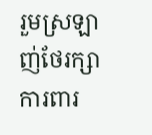រួមស្រឡាញ់ថែរក្សាការពារ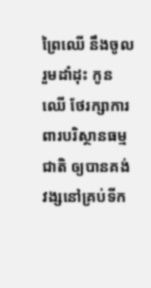ព្រៃឈើ នឹងចូលរួមដាំដុះ កូនឈើ ថែរក្សាការពារបរិស្ថានធម្មជាតិ ឲ្យបានគង់វង្សនៅគ្រប់ទីក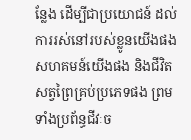ន្លែង ដើម្បីជាប្រយោជន៍ ដល់ការរស់នៅរបស់ខ្លូនយើងផង សហគមន៍យើងផង និងជីវិតសត្វព្រៃគ្រប់ប្រភេទផង ព្រមទាំងប្រព័ន្ធជីវៈច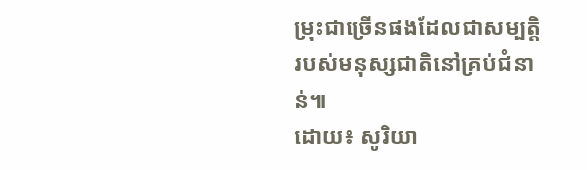ម្រុះជាច្រើនផងដែលជាសម្បត្តិរបស់មនុស្សជាតិនៅគ្រប់ជំនាន់៕
ដោយ៖ សូរិយា